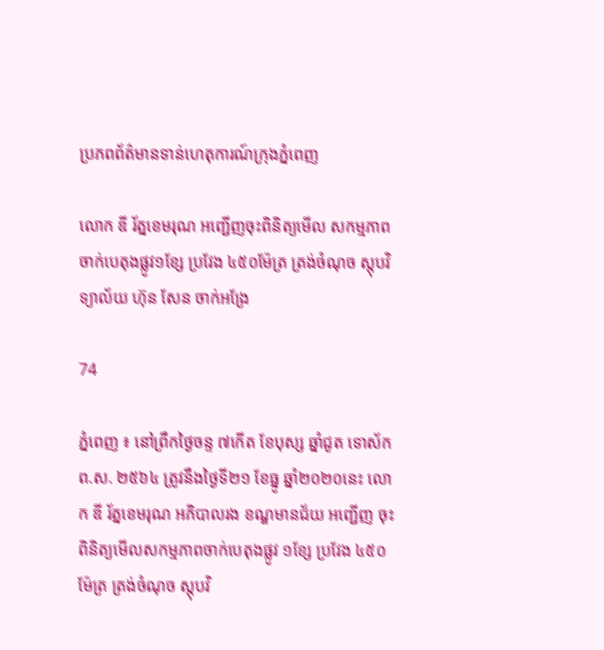ប្រភពព័ត៌មានទាន់ហេតុការណ៍ក្រុងភ្នំពេញ

លោក ឌី រ័ត្នខេមរុណ អញ្ជើញចុះពិនិត្យមើល សកម្មភាពចាក់បេតុងផ្លូវ១ខ្សែ ប្រវែង ៤៥០ម៉ែត្រ ត្រង់ចំណុច ស្តុបវិទ្យាល័យ ហ៊ុន សែន ចាក់អង្រែ

74

ភ្នំពេញ ៖ នៅព្រឹកថ្ងៃចន្ទ ៧កើត ខែបុស្ស ឆ្នាំជូត ទោស័ក ព.ស. ២៥៦៤ ត្រូវនឹងថ្ងៃទី២១ ខែធ្នូ ឆ្នាំ២០២០នេះ លោក ឌី រ័ត្នខេមរុណ អភិបាលរង ខណ្ឌមានជ័យ អញ្ជើញ ចុះពិនិត្យមើលសកម្មភាពចាក់បេតុងផ្លូវ ១ខ្សែ ប្រវែង ៤៥០ម៉ែត្រ ត្រង់ចំណុច ស្តុបវិ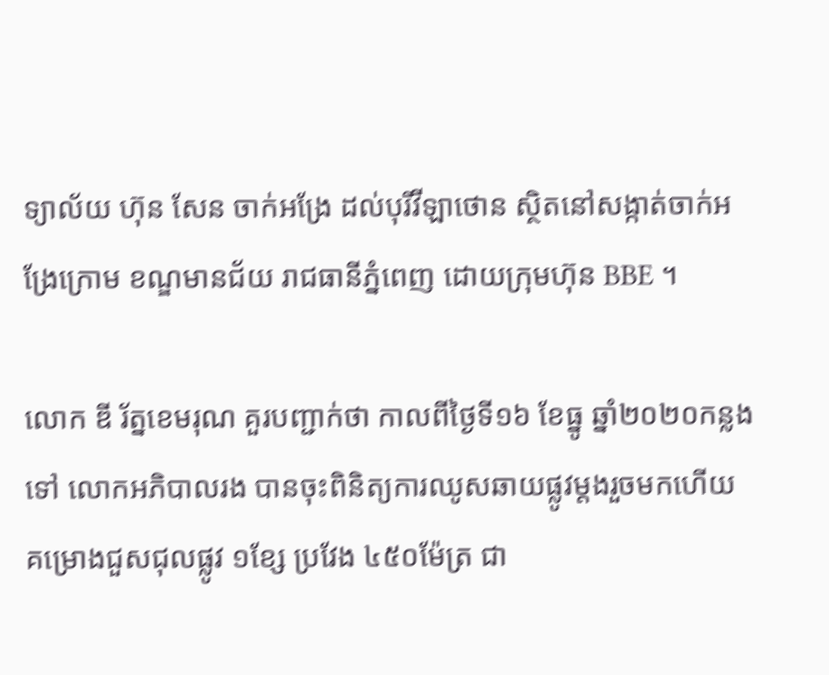ទ្យាល័យ ហ៊ុន សែន ចាក់អង្រែ ដល់បុរីវីឡាថោន ស្ថិតនៅសង្កាត់ចាក់អង្រែក្រោម ខណ្ឌមានជ័យ រាជធានីភ្នំពេញ ដោយក្រុមហ៊ុន BBE ។

លោក ឌី រ័ត្នខេមរុណ គួរបញ្ជាក់ថា កាលពីថ្ងៃទី១៦ ខែធ្នូ ឆ្នាំ២០២០កន្លងទៅ លោកអភិបាលរង បានចុះពិនិត្យការឈូសឆាយផ្លូវម្តងរួចមកហើយ គម្រោងជួសជុលផ្លូវ ១ខ្សែ ប្រវែង ៤៥០ម៉ែត្រ ជា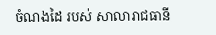ចំណងដៃ របស់ សាលារាជធានី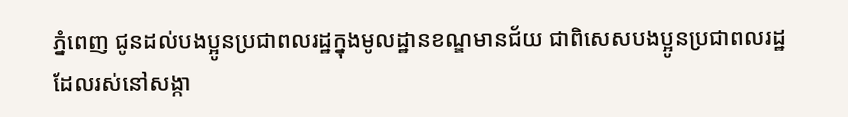ភ្នំពេញ ជូនដល់បងប្អូនប្រជាពលរដ្ឋក្នុងមូលដ្ឋានខណ្ឌមានជ័យ ជាពិសេសបងប្អូនប្រជាពលរដ្ឋដែលរស់នៅសង្កា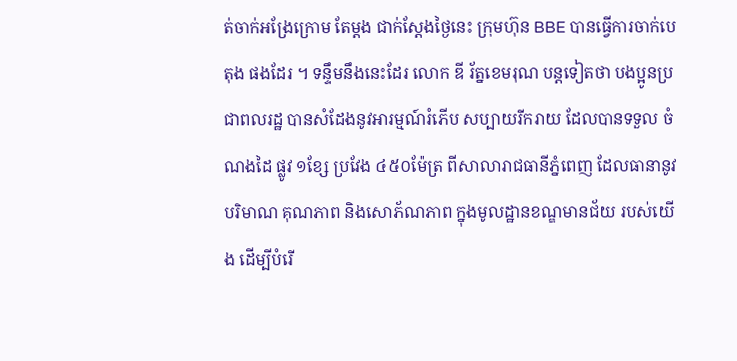ត់ចាក់អង្រែក្រោម តែម្ដង ជាក់ស្ដែងថ្ងៃនេះ ក្រុមហ៊ុន BBE បានធ្វើការចាក់បេតុង ផងដែរ ។ ទន្ទឹមនឹងនេះដែរ លោក ឌី រ័ត្នខេមរុណ បន្តទៀតថា បងប្អូនប្រជាពលរដ្ឋ បានសំដែងនូវអារម្មណ៍រំភើប សប្បាយរីករាយ ដែលបានទទួល ចំណងដៃ ផ្លូវ ១ខ្សែ ប្រវែង ៤៥០ម៉ែត្រ ពីសាលារាជធានីភ្នំពេញ ដែលធានានូវបរិមាណ គុណភាព និងសោភ័ណភាព ក្នុងមូលដ្ឋានខណ្ឌមានជ័យ របស់យើង ដើម្បីបំរើ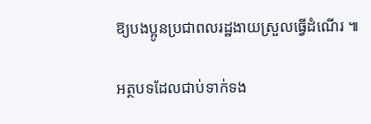ឱ្យបងប្អូនប្រជាពលរដ្ឋងាយស្រួលធ្វើដំណើរ ៕

អត្ថបទដែលជាប់ទាក់ទង